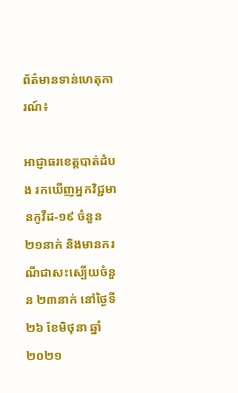ព័ត៌មានទាន់ហេតុការណ៍៖

អាជ្ញាធរខេត្តបាត់ដំបង រកឃើញអ្នកវិជ្ជមានកូវីដ-១៩ ចំនួន ២១នាក់ និងមានករណីជាសះស្បើយចំនួន ២៣នាក់ នៅថ្ងៃទី ២៦ ខែមិថុនា ឆ្នាំ ២០២១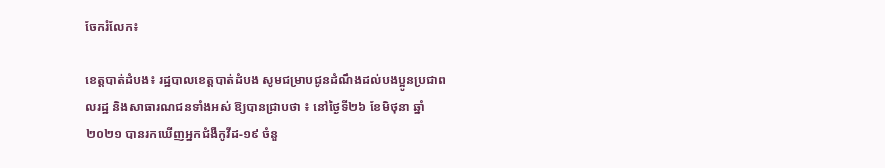ចែករំលែក៖

ខេត្តបាត់ដំបង៖ រដ្ឋបាលខេត្តបាត់ដំបង សូមជម្រាបជូនដំណឹងដល់បងប្អូនប្រជាពលរដ្ឋ និងសាធារណជនទាំងអស់ ឱ្យបានជ្រាបថា ៖ នៅថ្ងៃទី២៦ ខែមិថុនា ឆ្នាំ២០២១ បានរកឃើញអ្នកជំងឺកូវីដ-១៩ ចំនួ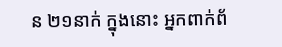ន ២១នាក់ ក្នុងនោះ អ្នកពាក់ព័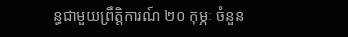ន្ធជាមួយព្រឹត្តិការណ៍ ២០ កុម្ភៈ ចំនួន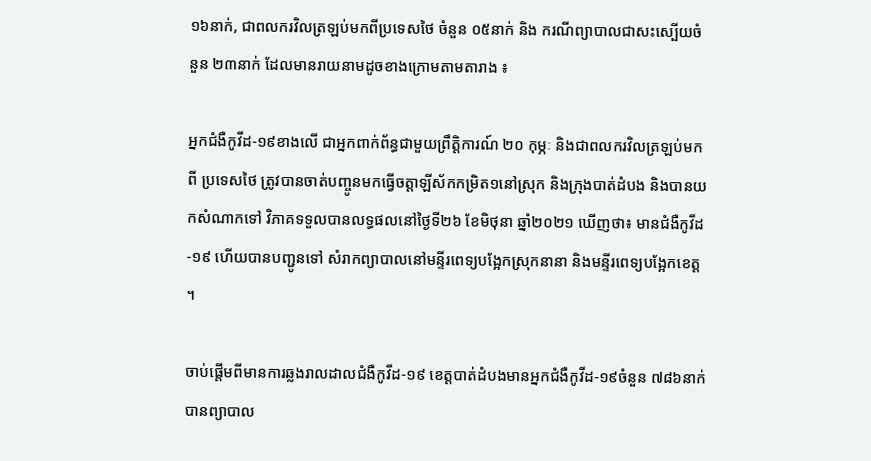១៦នាក់, ជាពលករវិលត្រឡប់មកពីប្រទេសថៃ ចំនួន ០៥នាក់ និង ករណីព្យាបាលជាសះស្បើយចំនួន ២៣នាក់ ដែលមានរាយនាមដូចខាងក្រោមតាមតារាង ៖

អ្នកជំងឺកូវីដ-១៩ខាងលើ ជាអ្នកពាក់ព័ន្ធជាមួយព្រឹត្តិការណ៍ ២០ កុម្ភៈ និងជាពលករវិលត្រឡប់មកពី ប្រទេសថៃ ត្រូវបានចាត់បញ្ចូនមកធ្វើចត្តាឡីស័កកម្រិត១នៅស្រុក និងក្រុងបាត់ដំបង និងបានយកសំណាកទៅ វិភាគទទួលបានលទ្ធផលនៅថ្ងៃទី២៦ ខែមិថុនា ឆ្នាំ២០២១ ឃើញថា៖ មានជំងឺកូវីដ-១៩ ហើយបានបញ្ជូនទៅ សំរាកព្យាបាលនៅមន្ទីរពេទ្យបង្អែកស្រុកនានា និងមន្ទីរពេទ្យបង្អែកខេត្ត ។

ចាប់ផ្តើមពីមានការឆ្លងរាលដាលជំងឺកូវីដ-១៩ ខេត្តបាត់ដំបងមានអ្នកជំងឺកូវីដ-១៩ចំនួន ៧៨៦នាក់ បានព្យាបាល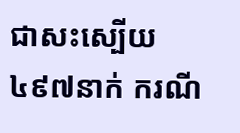ជាសះស្បើយ ៤៩៧នាក់ ករណី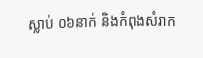ស្លាប់ ០៦នាក់ និងកំពុងសំរាក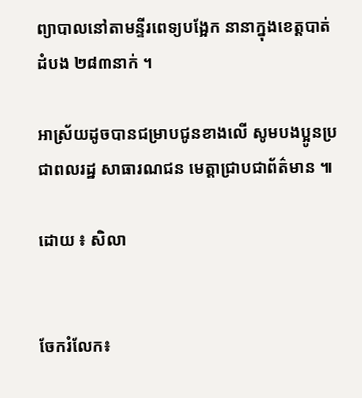ព្យាបាលនៅតាមន្ទីរពេទ្យបង្អែក នានាក្នុងខេត្តបាត់ដំបង ២៨៣នាក់ ។

អាស្រ័យដូចបានជម្រាបជូនខាងលើ សូមបងប្អូនប្រជាពលរដ្ឋ សាធារណជន មេត្តាជ្រាបជាព័ត៌មាន ៕

ដោយ ៖ សិលា


ចែករំលែក៖